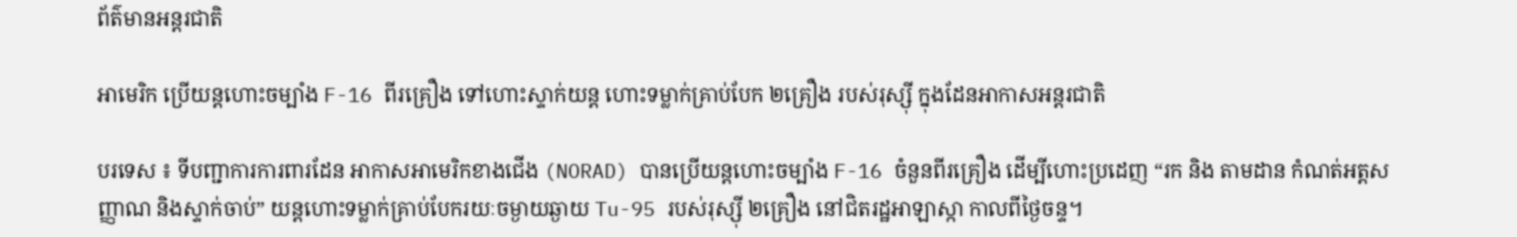ព័ត៌មានអន្តរជាតិ

អាមេរិក ប្រើយន្តហោះចម្បាំង F-16 ពីរគ្រឿង ទៅហោះស្ទាក់យន្ត ហោះទម្លាក់គ្រាប់បែក ២គ្រឿង របស់រុស្ស៊ី ក្នុងដែនអាកាសអន្តរជាតិ

បរទេស ៖ ទីបញ្ជាការការពារដែន អាកាសអាមេរិកខាងជើង (NORAD) បានប្រើយន្តហោះចម្បាំង F-16 ចំនួនពីរគ្រឿង ដើម្បីហោះប្រដេញ “រក និង តាមដាន កំណត់អត្តសញ្ញាណ និងស្ទាក់ចាប់” យន្តហោះទម្លាក់គ្រាប់បែករយៈចម្ងាយឆ្ងាយ Tu-95 របស់រុស្ស៊ី ២គ្រឿង នៅជិតរដ្ឋអាឡាស្កា កាលពីថ្ងៃចន្ទ។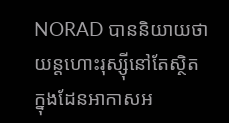NORAD បាននិយាយថា យន្តហោះរុស្ស៊ីនៅតែស្ថិតក្នុងដែនអាកាសអ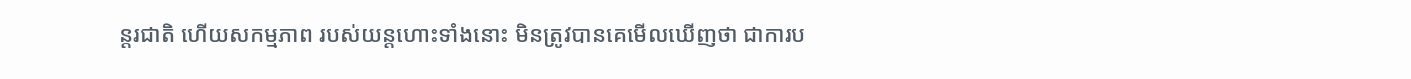ន្តរជាតិ ហើយសកម្មភាព របស់យន្តហោះទាំងនោះ មិនត្រូវបានគេមើលឃើញថា ជាការប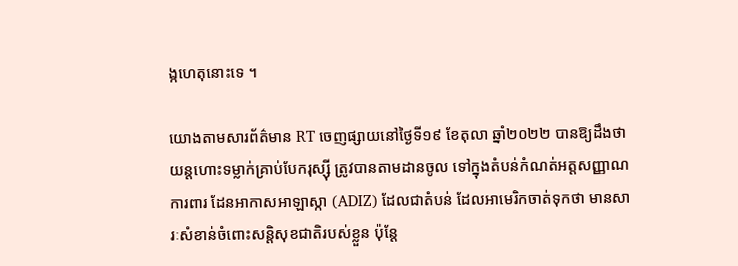ង្កហេតុនោះទេ ។

យោងតាមសារព័ត៌មាន RT ចេញផ្សាយនៅថ្ងៃទី១៩ ខែតុលា ឆ្នាំ២០២២ បានឱ្យដឹងថា យន្តហោះទម្លាក់គ្រាប់បែករុស្ស៊ី ត្រូវបានតាមដានចូល ទៅក្នុងតំបន់កំណត់អត្តសញ្ញាណ ការពារ ដែនអាកាសអាឡាស្កា (ADIZ) ដែលជាតំបន់ ដែលអាមេរិកចាត់ទុកថា មានសារៈសំខាន់ចំពោះសន្តិសុខជាតិរបស់ខ្លួន ប៉ុន្តែ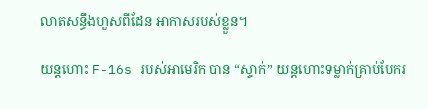លាតសន្ធឹងហួសពីដែន អាកាសរបស់ខ្លួន។

យន្តហោះ F-16s របស់អាមេរិក បាន “ស្ទាក់” យន្តហោះទម្លាក់គ្រាប់បែករ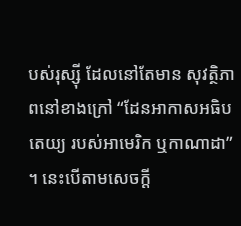បស់រុស្ស៊ី ដែលនៅតែមាន សុវត្ថិភាពនៅខាងក្រៅ “ដែនអាកាសអធិបតេយ្យ របស់អាមេរិក ឬកាណាដា” ។ នេះបើតាមសេចក្តី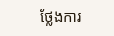ថ្លែងការ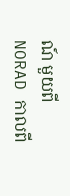ណ៍ មួយពី NORAD កាលពី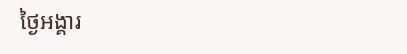ថ្ងៃអង្គារ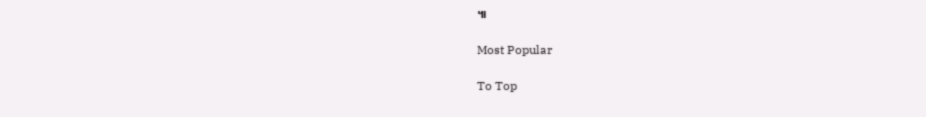៕

Most Popular

To Top